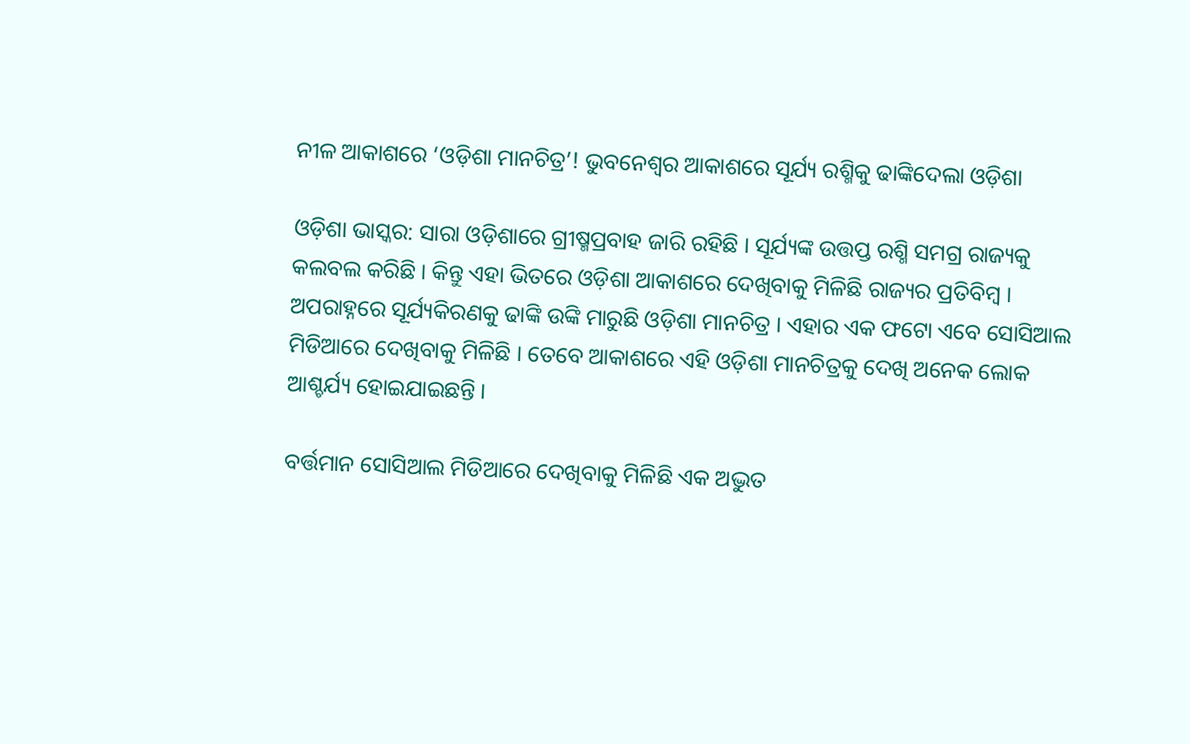ନୀଳ ଆକାଶରେ ‘ଓଡ଼ିଶା ମାନଚିତ୍ର’! ଭୁବନେଶ୍ୱର ଆକାଶରେ ସୂର୍ଯ୍ୟ ରଶ୍ମିକୁ ଢାଙ୍କିଦେଲା ଓଡ଼ିଶା

ଓଡ଼ିଶା ଭାସ୍କର: ସାରା ଓଡ଼ିଶାରେ ଗ୍ରୀଷ୍ମପ୍ରବାହ ଜାରି ରହିଛି । ସୂର୍ଯ୍ୟଙ୍କ ଉତ୍ତପ୍ତ ରଶ୍ମି ସମଗ୍ର ରାଜ୍ୟକୁ କଲବଲ କରିଛି । କିନ୍ତୁ ଏହା ଭିତରେ ଓଡ଼ିଶା ଆକାଶରେ ଦେଖିବାକୁ ମିଳିଛି ରାଜ୍ୟର ପ୍ରତିବିମ୍ବ । ଅପରାହ୍ନରେ ସୂର୍ଯ୍ୟକିରଣକୁ ଢାଙ୍କି ଉଙ୍କି ମାରୁଛି ଓଡ଼ିଶା ମାନଚିତ୍ର । ଏହାର ଏକ ଫଟୋ ଏବେ ସୋସିଆଲ ମିଡିଆରେ ଦେଖିବାକୁ ମିଳିଛି । ତେବେ ଆକାଶରେ ଏହି ଓଡ଼ିଶା ମାନଚିତ୍ରକୁ ଦେଖି ଅନେକ ଲୋକ ଆଶ୍ଚର୍ଯ୍ୟ ହୋଇଯାଇଛନ୍ତି ।

ବର୍ତ୍ତମାନ ସୋସିଆଲ ମିଡିଆରେ ଦେଖିବାକୁ ମିଳିଛି ଏକ ଅଦ୍ଭୁତ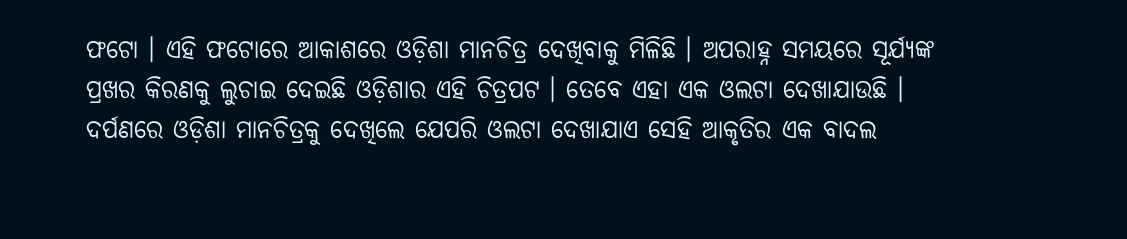ଫଟୋ । ଏହି ଫଟୋରେ ଆକାଶରେ ଓଡ଼ିଶା ମାନଚିତ୍ର ଦେଖିବାକୁ ମିଳିଛି । ଅପରାହ୍ନ ସମୟରେ ସୂର୍ଯ୍ୟଙ୍କ ପ୍ରଖର କିରଣକୁ ଲୁଚାଇ ଦେଇଛି ଓଡ଼ିଶାର ଏହି ଚିତ୍ରପଟ । ତେବେ ଏହା ଏକ ଓଲଟା ଦେଖାଯାଉଛି । ଦର୍ପଣରେ ଓଡ଼ିଶା ମାନଚିତ୍ରକୁ ଦେଖିଲେ ଯେପରି ଓଲଟା ଦେଖାଯାଏ ସେହି ଆକୃତିର ଏକ ବାଦଲ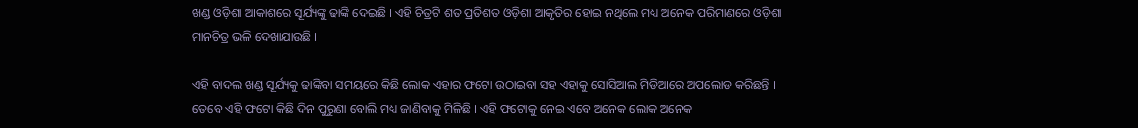ଖଣ୍ଡ ଓଡ଼ିଶା ଆକାଶରେ ସୂର୍ଯ୍ୟଙ୍କୁ ଢାଙ୍କି ଦେଇଛି । ଏହି ଚିତ୍ରଟି ଶତ ପ୍ରତିଶତ ଓଡ଼ିଶା ଆକୃତିର ହୋଇ ନଥିଲେ ମଧ୍ୟ ଅନେକ ପରିମାଣରେ ଓଡ଼ିଶା ମାନଚିତ୍ର ଭଳି ଦେଖାଯାଉଛି ।

ଏହି ବାଦଲ ଖଣ୍ଡ ସୂର୍ଯ୍ୟକୁ ଢାଙ୍କିବା ସମୟରେ କିଛି ଲୋକ ଏହାର ଫଟୋ ଉଠାଇବା ସହ ଏହାକୁ ସୋସିଆଲ ମିଡିଆରେ ଅପଲୋଡ କରିଛନ୍ତି । ତେବେ ଏହି ଫଟୋ କିଛି ଦିନ ପୁରୁଣା ବୋଲି ମଧ୍ୟ ଜାଣିବାକୁ ମିଳିଛି । ଏହି ଫଟୋକୁ ନେଇ ଏବେ ଅନେକ ଲୋକ ଅନେକ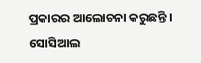ପ୍ରକାରର ଆଲୋଚନା କରୁଛନ୍ତି । ସୋସିଆଲ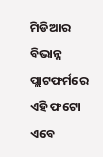ମିଡିଆର ବିଭାନ୍ନ ପ୍ଲାଟଫର୍ମରେ ଏହି ଫଟୋ ଏବେ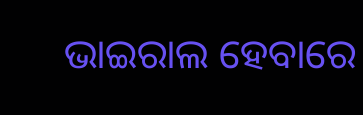ଭାଇରାଲ ହେବାରେ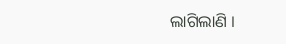ଲାଗିଲାଣି ।